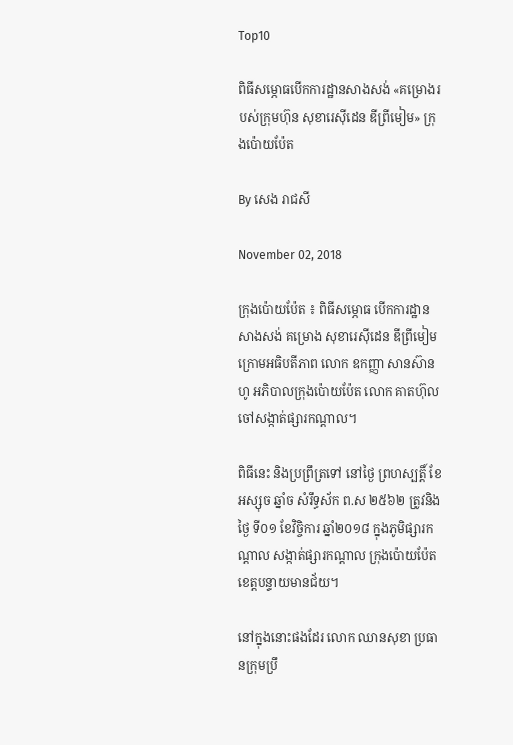Top10

ពិធីសម្ភោធបើកការដ្ឋានសាងសង់ «គម្រោងរបស់ក្រុមហ៊ុន សុខារេស៊ីដេន ឌីព្រីមៀម» ក្រុងប៉ោយប៉ែត

By សេង រាជសី

November 02, 2018

ក្រុងប៉ោយប៉ែត ៖ ពិធីសម្ភោធ បើកការដ្ឋានសាងសង់ គម្រោង សុខារេសុីដេន ឌីព្រីមៀម ក្រោមអធិបតីភាព លោក ឧកញ្ញា សានស៊ានហូ អភិបាលក្រុងប៉ោយប៉ែត លោក គាតហ៊ុល ចៅសង្កាត់ផ្សារកណ្តាល។

ពិធីនេះ និងប្រព្រឹត្រទៅ នៅថ្ងៃ ព្រហស្បត្តិ៍ ខែអស្សុច ឆ្នាំច សំរឹទ្ធស័ក ព.ស ២៥៦២ ត្រូវនិងថ្ងៃ ទី០១ ខែវិច្ចិការ ឆ្នាំ២០១៨ ក្នុងភូមិផ្សារកណ្តាល សង្កាត់ផ្សារកណ្តាល ក្រុងប៉ោយប៉ែត ខេត្តបន្ទាយមានជ័យ។

នៅក្នុងនោះផងដែរ លោក ឈានសុខា ប្រធានក្រុមប្រឹ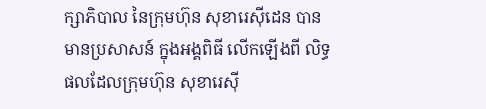ក្សាភិបាល នៃក្រុមហ៊ុន សុខារេសុីដេន បានមានប្រសាសន៍ ក្នុងអង្គពិធី លើកឡើងពី លិទ្ធផលដែលក្រុមហ៊ុន សុខារេសុី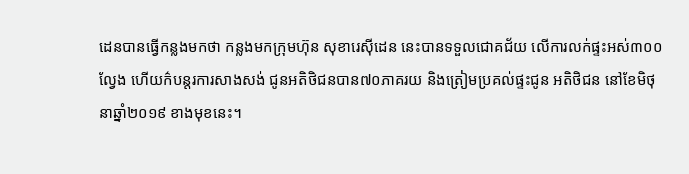ដេនបានធ្វើកន្លងមកថា កន្លងមកក្រុមហ៊ុន សុខារេសុីដេន នេះបានទទួលជោគជ័យ លើការលក់ផ្ទះអស់៣០០ល្វែង ហើយក៌បន្តរការសាងសង់ ជូនអតិថិជនបាន៧០ភាគរយ និងត្រៀមប្រគល់ផ្ទះជូន អតិថិជន នៅខែមិថុនាឆ្នាំ២០១៩ ខាងមុខនេះ។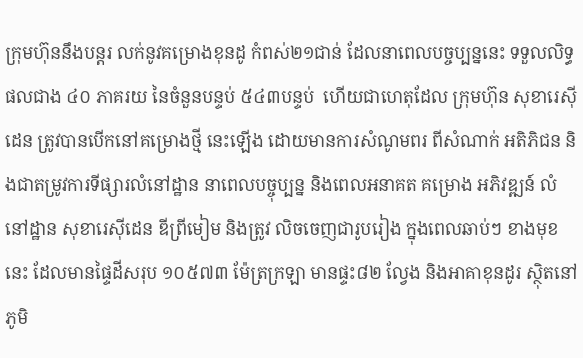ក្រុមហ៊ុននឹងបន្តរ លក់នូវគម្រោងខុនដូ កំពស់២១ជាន់ ដែលនាពេលបច្ចប្បន្ននេះ ទទួលលិទ្ធផលជាង ៤០ ភាគរយ នៃចំនួនបន្ទប់ ៥៤៣បន្ទប់  ហើយជាហេតុដែល ក្រុមហ៊ុន សុខារេសុីដេន ត្រូវបានបើកនៅគម្រោងថ្មី នេះឡើង ដោយមានការសំណូមពរ ពីសំណាក់ អតិភិជន និងជាតម្រូវការទីផ្សារលំនៅដ្ឋាន នាពេលបច្ចុប្បន្ន និងពេលអនាគត គម្រោង អភិវឌ្ឍន៍ លំនៅដ្ឋាន សុខារេសុីដេន ឌីព្រីមៀម និងត្រូវ លិចចេញជារូបរៀង ក្នុងពេលឆាប់ៗ ខាងមុខនេះ ដែលមានផ្ទៃដីសរុប ១០៥៧៣ ម៉ែត្រក្រឡា មានផ្ទះ៨២ ល្វែង និងអាគាខុនដូរ ស្ថុិតនៅ ភូមិ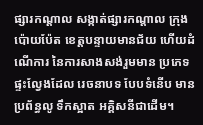ផ្សារកណ្តាល សង្កាត់ផ្សារកណ្តាល ក្រុងប៉ោយប៉ែត ខេត្តបន្ទាយមានជ័យ ហើយដំណើការ នៃការសាងសង់រួមមាន ប្រភេទ ផ្ទះល្វែងដែល រេចនាបទ បែបទំនើប មានប្រព័ន្ធលូ ទឹកស្អាត អគ្គិសនីជាដើម។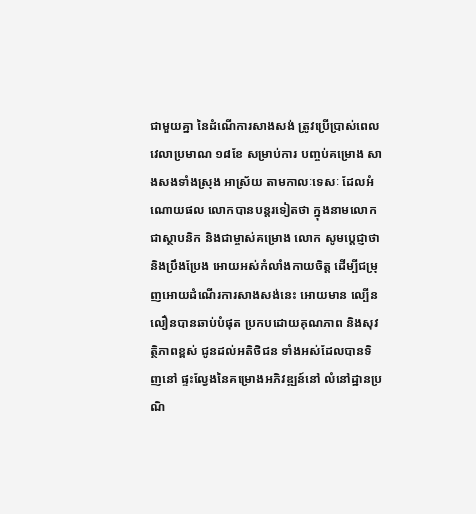ជាមួយគ្នា នៃដំណើការសាងសង់ ត្រូវប្រើប្រាស់ពេលវេលាប្រមាណ ១៨ខែ សម្រាប់ការ បញ្ចប់គម្រោង សាងសងទាំងស្រុង អាស្រ័យ តាមកាលៈទេសៈ ដែលអំណោយផល លោកបានបន្តរទៀតថា ក្នុងនាមលោក ជាស្ថាបនិក និងជាម្ចាស់គម្រោង លោក សូមប្តេជ្ញាថា និងប្រឹងប្រែង អោយអស់កំលាំងកាយចិត្ត ដើម្បីជម្រុញអោយដំណើរការសាងសង់នេះ អោយមាន ល្បើនលឿនបានឆាប់បំផុត ប្រកបដោយគុណភាព និងសុវត្ថិភាពខ្ពស់ ជូនដល់អតិថិជន ទាំងអស់ដែលបានទិញនៅ ផ្ទះល្វែងនៃគម្រោងអភិវឌ្ឍន៍នៅ លំនៅដ្ឋានប្រណិ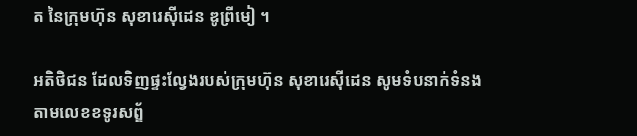ត នៃក្រុមហ៊ុន សុខារេសុីដេន ឌូព្រីមៀ ។

អតិថិជន ដែលទិញផ្ទះល្វែងរបស់ក្រុមហ៊ុន សុខារេសុីដេន សូមទំបនាក់ទំនង តាមលេខខទូរសព្ឌ័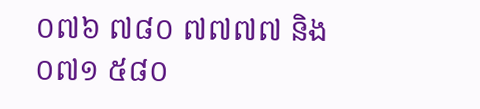០៧៦ ៧៨០ ៧៧៧៧ និង ០៧១ ៥៨០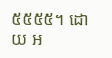៥៥៥៥។ ដោយ អ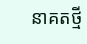នាគតថ្មី